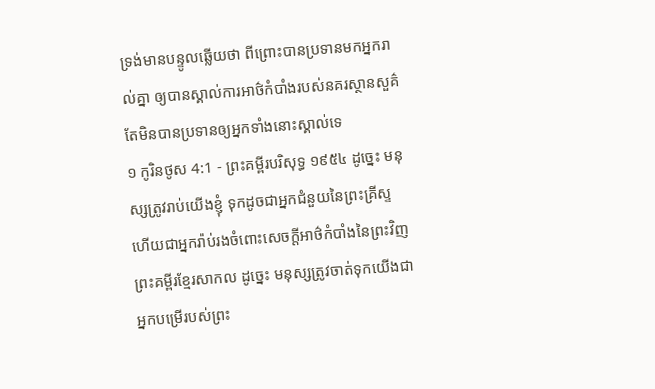ទ្រង់មានបន្ទូលឆ្លើយថា ពីព្រោះបានប្រទានមកអ្នករាល់គ្នា ឲ្យបានស្គាល់ការអាថ៌កំបាំងរបស់នគរស្ថានសួគ៌ តែមិនបានប្រទានឲ្យអ្នកទាំងនោះស្គាល់ទេ
១ កូរិនថូស 4:1 - ព្រះគម្ពីរបរិសុទ្ធ ១៩៥៤ ដូច្នេះ មនុស្សត្រូវរាប់យើងខ្ញុំ ទុកដូចជាអ្នកជំនួយនៃព្រះគ្រីស្ទ ហើយជាអ្នករ៉ាប់រងចំពោះសេចក្ដីអាថ៌កំបាំងនៃព្រះវិញ ព្រះគម្ពីរខ្មែរសាកល ដូច្នេះ មនុស្សត្រូវចាត់ទុកយើងជាអ្នកបម្រើរបស់ព្រះ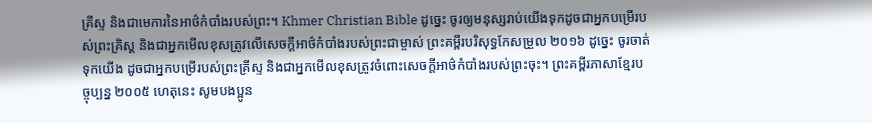គ្រីស្ទ និងជាមេការនៃអាថ៌កំបាំងរបស់ព្រះ។ Khmer Christian Bible ដូច្នេះ ចូរឲ្យមនុស្សរាប់យើងទុកដូចជាអ្នកបម្រើរបស់ព្រះគ្រិស្ដ និងជាអ្នកមើលខុសត្រូវលើសេចក្ដីអាថ៌កំបាំងរបស់ព្រះជាម្ចាស់ ព្រះគម្ពីរបរិសុទ្ធកែសម្រួល ២០១៦ ដូច្នេះ ចូរចាត់ទុកយើង ដូចជាអ្នកបម្រើរបស់ព្រះគ្រីស្ទ និងជាអ្នកមើលខុសត្រូវចំពោះសេចក្តីអាថ៌កំបាំងរបស់ព្រះចុះ។ ព្រះគម្ពីរភាសាខ្មែរបច្ចុប្បន្ន ២០០៥ ហេតុនេះ សូមបងប្អូន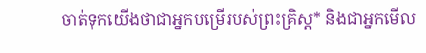ចាត់ទុកយើងថាជាអ្នកបម្រើរបស់ព្រះគ្រិស្ត* និងជាអ្នកមើល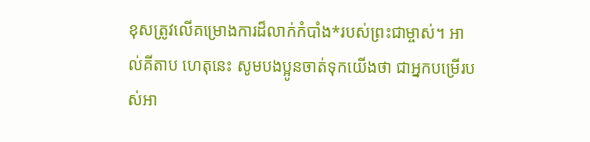ខុសត្រូវលើគម្រោងការដ៏លាក់កំបាំង*របស់ព្រះជាម្ចាស់។ អាល់គីតាប ហេតុនេះ សូមបងប្អូនចាត់ទុកយើងថា ជាអ្នកបម្រើរបស់អា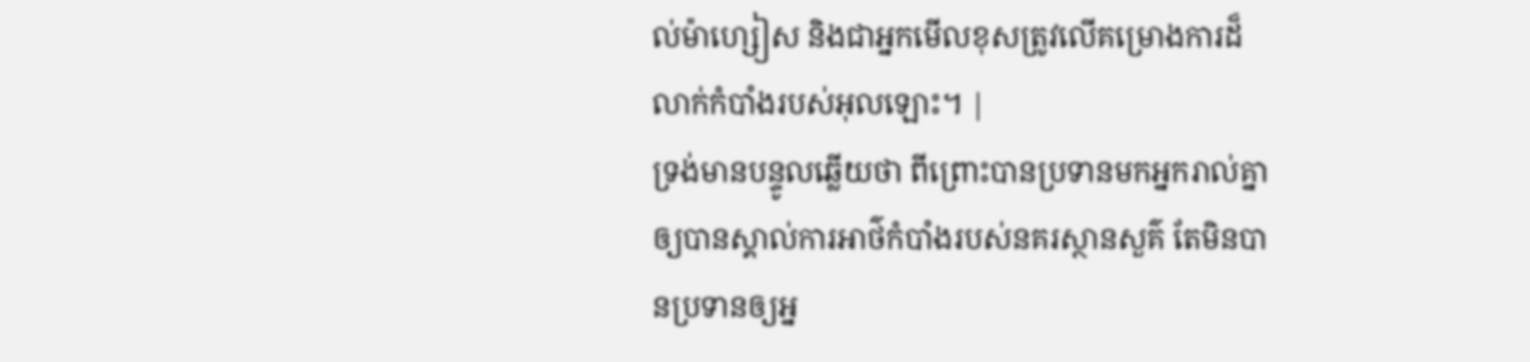ល់ម៉ាហ្សៀស និងជាអ្នកមើលខុសត្រូវលើគម្រោងការដ៏លាក់កំបាំងរបស់អុលឡោះ។ |
ទ្រង់មានបន្ទូលឆ្លើយថា ពីព្រោះបានប្រទានមកអ្នករាល់គ្នា ឲ្យបានស្គាល់ការអាថ៌កំបាំងរបស់នគរស្ថានសួគ៌ តែមិនបានប្រទានឲ្យអ្ន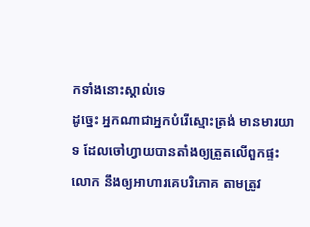កទាំងនោះស្គាល់ទេ
ដូច្នេះ អ្នកណាជាអ្នកបំរើស្មោះត្រង់ មានមារយាទ ដែលចៅហ្វាយបានតាំងឲ្យត្រួតលើពួកផ្ទះលោក នឹងឲ្យអាហារគេបរិភោគ តាមត្រូវ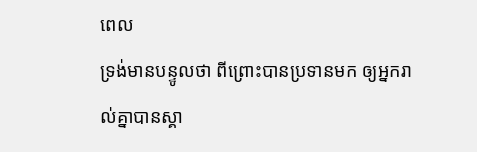ពេល
ទ្រង់មានបន្ទូលថា ពីព្រោះបានប្រទានមក ឲ្យអ្នករាល់គ្នាបានស្គា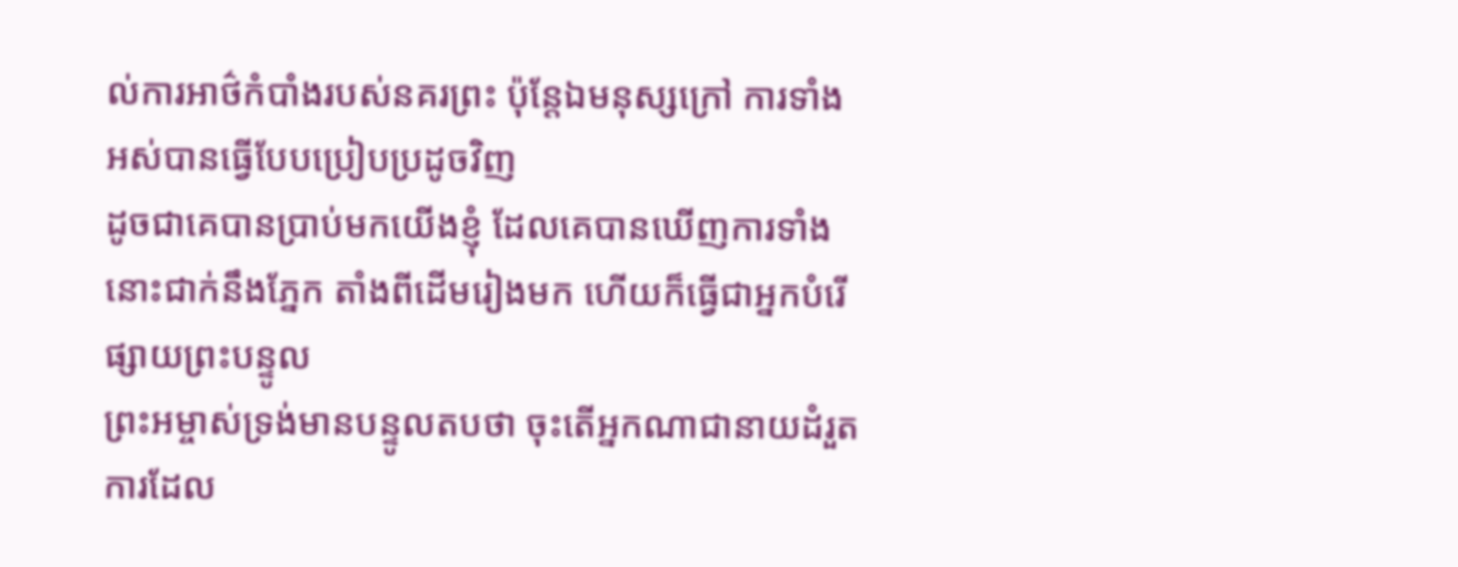ល់ការអាថ៌កំបាំងរបស់នគរព្រះ ប៉ុន្តែឯមនុស្សក្រៅ ការទាំងអស់បានធ្វើបែបប្រៀបប្រដូចវិញ
ដូចជាគេបានប្រាប់មកយើងខ្ញុំ ដែលគេបានឃើញការទាំងនោះជាក់នឹងភ្នែក តាំងពីដើមរៀងមក ហើយក៏ធ្វើជាអ្នកបំរើផ្សាយព្រះបន្ទូល
ព្រះអម្ចាស់ទ្រង់មានបន្ទូលតបថា ចុះតើអ្នកណាជានាយដំរួតការដែល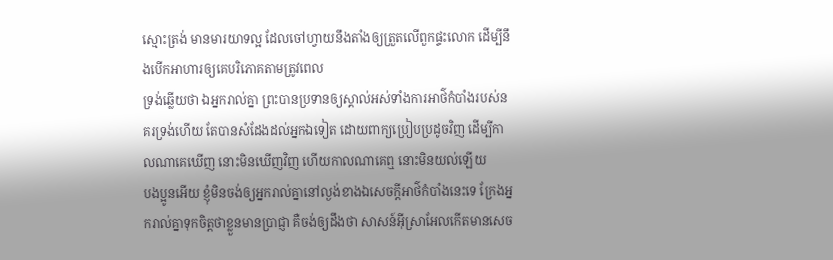ស្មោះត្រង់ មានមារយាទល្អ ដែលចៅហ្វាយនឹងតាំងឲ្យត្រួតលើពួកផ្ទះលោក ដើម្បីនឹងបើកអាហារឲ្យគេបរិភោគតាមត្រូវពេល
ទ្រង់ឆ្លើយថា ឯអ្នករាល់គ្នា ព្រះបានប្រទានឲ្យស្គាល់អស់ទាំងការអាថ៌កំបាំងរបស់នគរទ្រង់ហើយ តែបានសំដែងដល់អ្នកឯទៀត ដោយពាក្យប្រៀបប្រដូចវិញ ដើម្បីកាលណាគេឃើញ នោះមិនឃើញវិញ ហើយកាលណាគេឮ នោះមិនយល់ឡើយ
បងប្អូនអើយ ខ្ញុំមិនចង់ឲ្យអ្នករាល់គ្នានៅល្ងង់ខាងឯសេចក្ដីអាថ៌កំបាំងនេះទេ ក្រែងអ្នករាល់គ្នាទុកចិត្តថាខ្លួនមានប្រាជ្ញា គឺចង់ឲ្យដឹងថា សាសន៍អ៊ីស្រាអែលកើតមានសេច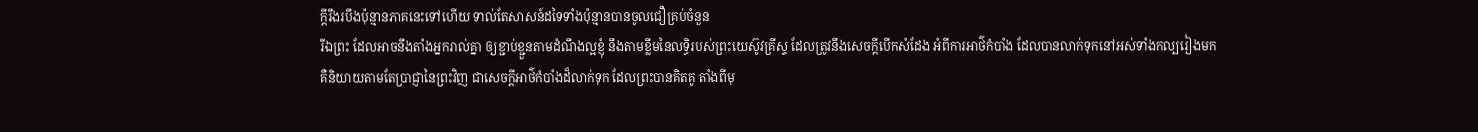ក្ដីរឹងរបឹងប៉ុន្មានភាគនេះទៅហើយ ទាល់តែសាសន៍ដទៃទាំងប៉ុន្មានបានចូលជឿគ្រប់ចំនួន
រីឯព្រះ ដែលអាចនឹងតាំងអ្នករាល់គ្នា ឲ្យខ្ជាប់ខ្ជួនតាមដំណឹងល្អខ្ញុំ នឹងតាមខ្លឹមនៃលទ្ធិរបស់ព្រះយេស៊ូវគ្រីស្ទ ដែលត្រូវនឹងសេចក្ដីបើកសំដែង អំពីការអាថ៌កំបាំង ដែលបានលាក់ទុកនៅអស់ទាំងកល្បរៀងមក
គឺនិយាយតាមតែប្រាជ្ញានៃព្រះវិញ ជាសេចក្ដីអាថ៌កំបាំងដ៏លាក់ទុក ដែលព្រះបានគិតគូ តាំងពីមុ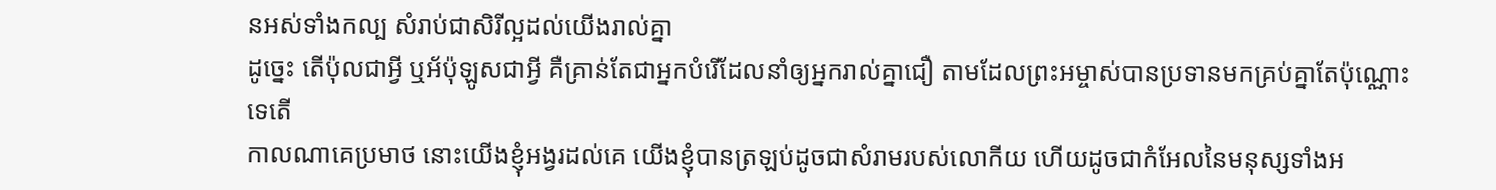នអស់ទាំងកល្ប សំរាប់ជាសិរីល្អដល់យើងរាល់គ្នា
ដូច្នេះ តើប៉ុលជាអ្វី ឬអ័ប៉ុឡូសជាអ្វី គឺគ្រាន់តែជាអ្នកបំរើដែលនាំឲ្យអ្នករាល់គ្នាជឿ តាមដែលព្រះអម្ចាស់បានប្រទានមកគ្រប់គ្នាតែប៉ុណ្ណោះទេតើ
កាលណាគេប្រមាថ នោះយើងខ្ញុំអង្វរដល់គេ យើងខ្ញុំបានត្រឡប់ដូចជាសំរាមរបស់លោកីយ ហើយដូចជាកំអែលនៃមនុស្សទាំងអ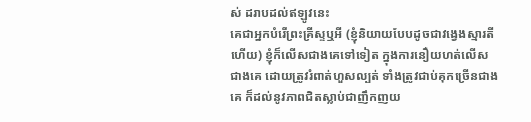ស់ ដរាបដល់ឥឡូវនេះ
គេជាអ្នកបំរើព្រះគ្រីស្ទឬអី (ខ្ញុំនិយាយបែបដូចជាវង្វេងស្មារតីហើយ) ខ្ញុំក៏លើសជាងគេទៅទៀត ក្នុងការនឿយហត់លើសជាងគេ ដោយត្រូវរំពាត់ហួសល្បត់ ទាំងត្រូវជាប់គុកច្រើនជាងគេ ក៏ដល់នូវភាពជិតស្លាប់ជាញឹកញយ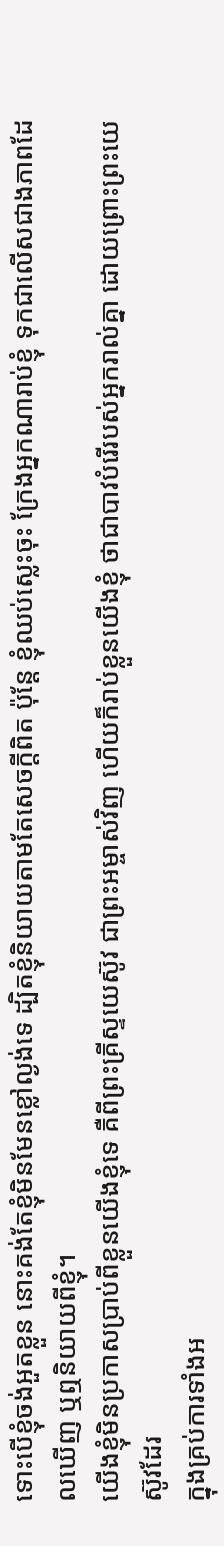ទោះបើខ្ញុំចង់អួតខ្លួន នោះគង់តែខ្ញុំមិនមែនខ្លៅល្ងង់ទេ ដ្បិតខ្ញុំនិយាយតាមតែសេចក្ដីពិត ប៉ុន្តែ ខ្ញុំឈប់ស្លេះចុះ ក្រែងអ្នកណារាប់ខ្ញុំ ទុកជាលើសជាងភាពដែលឃើញ ឬឮនិយាយពីខ្ញុំ។
យើងខ្ញុំមិនប្រកាសប្រាប់ពីខ្លួនយើងខ្ញុំទេ គឺពីព្រះគ្រីស្ទយេស៊ូវ ជាព្រះអម្ចាស់វិញ ហើយក៏រាប់ខ្លួនយើងខ្ញុំ ថាជាបាវបំរើរបស់អ្នករាល់គ្នា ដោយព្រោះព្រះយេស៊ូវដែរ
ក្នុងគ្រប់ការទាំងអ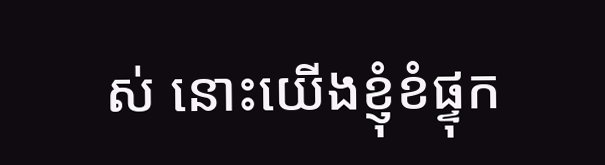ស់ នោះយើងខ្ញុំខំផ្ទុក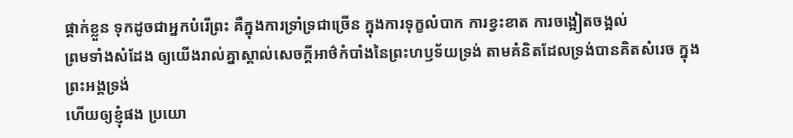ផ្តាក់ខ្លួន ទុកដូចជាអ្នកបំរើព្រះ គឺក្នុងការទ្រាំទ្រជាច្រើន ក្នុងការទុក្ខលំបាក ការខ្វះខាត ការចង្អៀតចង្អល់
ព្រមទាំងសំដែង ឲ្យយើងរាល់គ្នាស្គាល់សេចក្ដីអាថ៌កំបាំងនៃព្រះហឫទ័យទ្រង់ តាមគំនិតដែលទ្រង់បានគិតសំរេច ក្នុងព្រះអង្គទ្រង់
ហើយឲ្យខ្ញុំផង ប្រយោ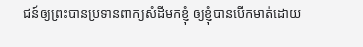ជន៍ឲ្យព្រះបានប្រទានពាក្យសំដីមកខ្ញុំ ឲ្យខ្ញុំបានបើកមាត់ដោយ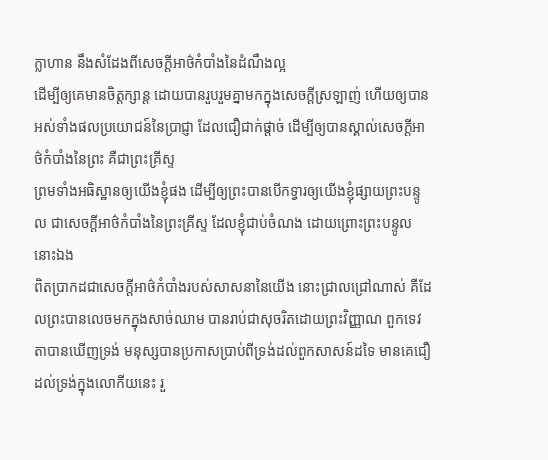ក្លាហាន នឹងសំដែងពីសេចក្ដីអាថ៌កំបាំងនៃដំណឹងល្អ
ដើម្បីឲ្យគេមានចិត្តក្សាន្ត ដោយបានរួបរួមគ្នាមកក្នុងសេចក្ដីស្រឡាញ់ ហើយឲ្យបានអស់ទាំងផលប្រយោជន៍នៃប្រាជ្ញា ដែលជឿជាក់ផ្តាច់ ដើម្បីឲ្យបានស្គាល់សេចក្ដីអាថ៌កំបាំងនៃព្រះ គឺជាព្រះគ្រីស្ទ
ព្រមទាំងអធិស្ឋានឲ្យយើងខ្ញុំផង ដើម្បីឲ្យព្រះបានបើកទ្វារឲ្យយើងខ្ញុំផ្សាយព្រះបន្ទូល ជាសេចក្ដីអាថ៌កំបាំងនៃព្រះគ្រីស្ទ ដែលខ្ញុំជាប់ចំណង ដោយព្រោះព្រះបន្ទូលនោះឯង
ពិតប្រាកដជាសេចក្ដីអាថ៌កំបាំងរបស់សាសនានៃយើង នោះជ្រាលជ្រៅណាស់ គឺដែលព្រះបានលេចមកក្នុងសាច់ឈាម បានរាប់ជាសុចរិតដោយព្រះវិញ្ញាណ ពួកទេវតាបានឃើញទ្រង់ មនុស្សបានប្រកាសប្រាប់ពីទ្រង់ដល់ពួកសាសន៍ដទៃ មានគេជឿដល់ទ្រង់ក្នុងលោកីយនេះ រួ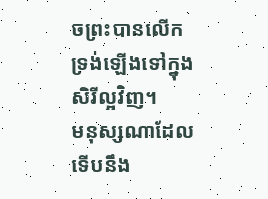ចព្រះបានលើកទ្រង់ឡើងទៅក្នុងសិរីល្អវិញ។
មនុស្សណាដែលទើបនឹង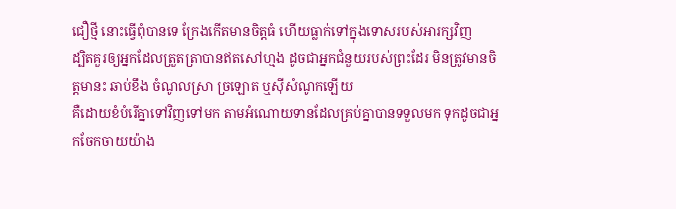ជឿថ្មី នោះធ្វើពុំបានទេ ក្រែងកើតមានចិត្តធំ ហើយធ្លាក់ទៅក្នុងទោសរបស់អារក្សវិញ
ដ្បិតគួរឲ្យអ្នកដែលត្រួតត្រាបានឥតសៅហ្មង ដូចជាអ្នកជំនួយរបស់ព្រះដែរ មិនត្រូវមានចិត្តមានះ ឆាប់ខឹង ចំណូលស្រា ច្រឡោត ឬស៊ីសំណូកឡើយ
គឺដោយខំបំរើគ្នាទៅវិញទៅមក តាមអំណោយទានដែលគ្រប់គ្នាបានទទួលមក ទុកដូចជាអ្នកចែកចាយយ៉ាង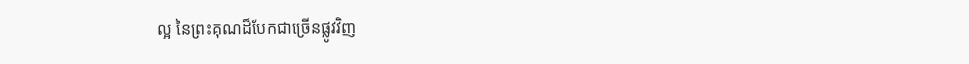ល្អ នៃព្រះគុណដ៏បែកជាច្រើនផ្លូវវិញ